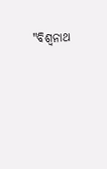"ବିଶ୍ୱନାଥ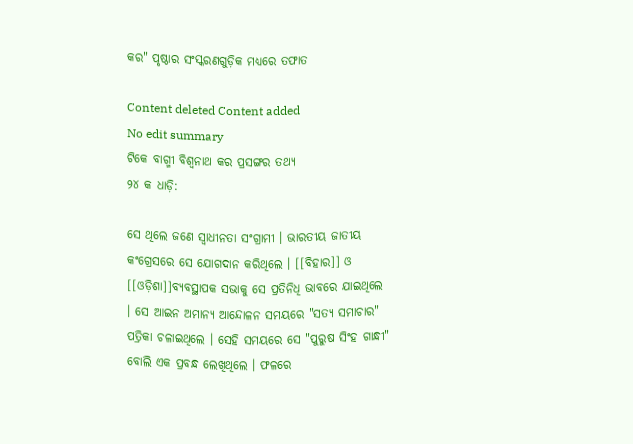କର" ପୃଷ୍ଠାର ସଂସ୍କରଣ‌ଗୁଡ଼ିକ ମଧ୍ୟରେ ତଫାତ

Content deleted Content added
No edit summary
ଟିକେ ବାଗ୍ମୀ ବିଶ୍ଵନାଥ କର ପ୍ରସଙ୍ଗର ତଥ୍ୟ
୨୪ କ ଧାଡ଼ି:

ସେ ଥିଲେ ଜଣେ ସ୍ଵାଧୀନତା ସଂଗ୍ରାମୀ । ଭାରତୀୟ ଜାତୀୟ କଂଗ୍ରେସରେ ସେ ଯୋଗଦାନ କରିଥିଲେ । [[ବିହାର]] ଓ [[ଓଡ଼ିଶା]]ବ୍ୟବସ୍ଥାପକ ସଭାକୁ ସେ ପ୍ରତିନିଧି ଭାବରେ ଯାଇଥିଲେ । ସେ ଆଇନ ଅମାନ୍ୟ ଆନ୍ଦୋଳନ ସମୟରେ "ସତ୍ୟ ସମାଚାର" ପତ୍ରିକା ଚଳାଇଥିଲେ । ସେହି ସମୟରେ ସେ "ପୁରୁଷ ସିଂହ ଗାନ୍ଧୀ" ବୋଲି ଏକ ପ୍ରବନ୍ଧ ଲେଖିଥିଲେ । ଫଳରେ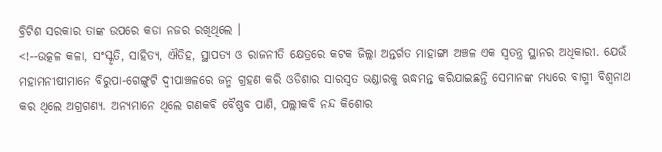ବ୍ରିଟିଶ ସରକାର ତାଙ୍କ ଉପରେ କଡା ନଜର ରଖିଥିଲେ ।
<!--ଉତ୍କଳ କଳା, ସଂସ୍କୃତି, ସାହିତ୍ୟ, ଐତିହ, ସ୍ଥାପତ୍ୟ ଓ ରାଜନୀତି କ୍ଷେତ୍ରରେ କଟକ ଜିଲ୍ଲା ଅନ୍ତର୍ଗତ ମାହାଙ୍ଗା ଅଞ୍ଚଳ ଏକ ସ୍ଵତନ୍ତ୍ର ସ୍ଥାନର ଅଧିକାରୀ. ଯେଉଁ ମହାମନୀଷୀମାନେ ବିରୁପା-ଗେଙ୍ଗୁଟି ଦ୍ଵୀପାଞ୍ଚଳରେ ଜନ୍ମ ଗ୍ରହଣ କରି ଓଡିଶାର ସାରସ୍ଵତ ଭଣ୍ଡାରକୁ ଋଦ୍ଧମନ୍ତ କରିଯାଇଛନ୍ତି ସେମାନଙ୍କ ମଧ୍ୟରେ ବାଗ୍ମୀ ବିଶ୍ଵନାଥ କର ଥିଲେ ଅଗ୍ରଗଣ୍ୟ. ଅନ୍ୟମାନେ ଥିଲେ ଗଣକବି ବୈଷ୍ଣବ ପାଣି, ପଲ୍ଲୀକବି ନନ୍ଦ କିଶୋର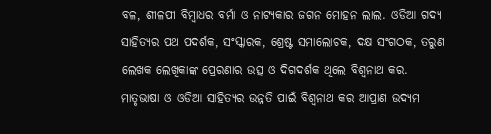ବଳ, ଶୀଳପୀ ବିମ୍ବାଧର ବର୍ମା ଓ ନାଟ୍ୟକାର ଜଗନ ମୋହନ ଲାଲ. ଓଡିଆ ଗଦ୍ୟ ସାହିତ୍ୟର ପଥ ପଦର୍ଶକ, ସଂସ୍କାରକ, ଶ୍ରେଷ୍ଟ ସମାଲୋଚକ, ଦକ୍ଷ ସଂଗଠକ, ତରୁଣ ଲେଖକ ଲେଖିକାଙ୍କ ପ୍ରେରଣାର ଉତ୍ସ ଓ ଦିଗଦର୍ଶକ ଥିଲେ ବିଶ୍ଵନାଥ କର.
ମାତୃଭାଷା ଓ ଓଡିଆ ସାହିତ୍ୟର ଉନ୍ନତି ପାଇଁ ବିଶ୍ଵନାଥ କର ଆପ୍ରାଣ ଉଦ୍ୟମ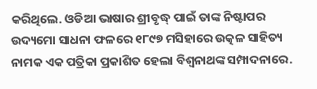କରିଥିଲେ. ଓଡିଆ ଭାଷାର ଶ୍ରୀବୃଦ୍ଧ୍ ପାଇଁ ତାଙ୍କ ନିଷ୍ଟାପର ଉଦ୍ୟମୋ ସାଧନା ଫଳରେ ୧୮୯୭ ମସିହାରେ ଉତ୍କଳ ସାହିତ୍ୟ ନାମକ ଏକ ପତ୍ରିକା ପ୍ରକାଶିତ ହେଲା ବିଶ୍ବନାଥଙ୍କ ସମ୍ପାଦନାରେ.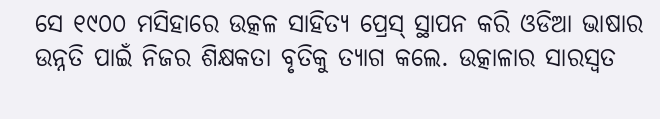ସେ ୧୯୦୦ ମସିହାରେ ଉତ୍କଳ ସାହିତ୍ୟ ପ୍ରେସ୍ ସ୍ଥାପନ କରି ଓଡିଆ ଭାଷାର ଉନ୍ନତି ପାଇଁ ନିଜର ଶିକ୍ଷକତା ବୃତିକୁ ତ୍ୟାଗ କଲେ. ଉତ୍କାଳାର ସାରସ୍ବତ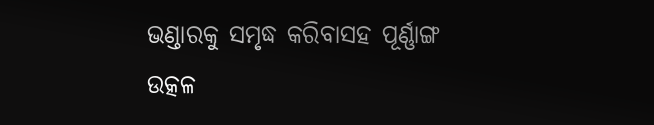ଭଣ୍ଡାରକୁ ସମୃଦ୍ଧ କରିବାସହ ପୂର୍ଣ୍ଣାଙ୍ଗ ଉତ୍କଳ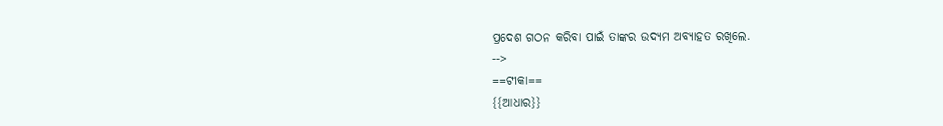ପ୍ରଦେଶ ଗଠନ କରିବା ପାଇଁ ତାଙ୍କର ଉଦ୍ୟମ ଅବ୍ୟାହତ ରଖିଲେ.
-->
==ଟୀକା==
{{ଆଧାର}}